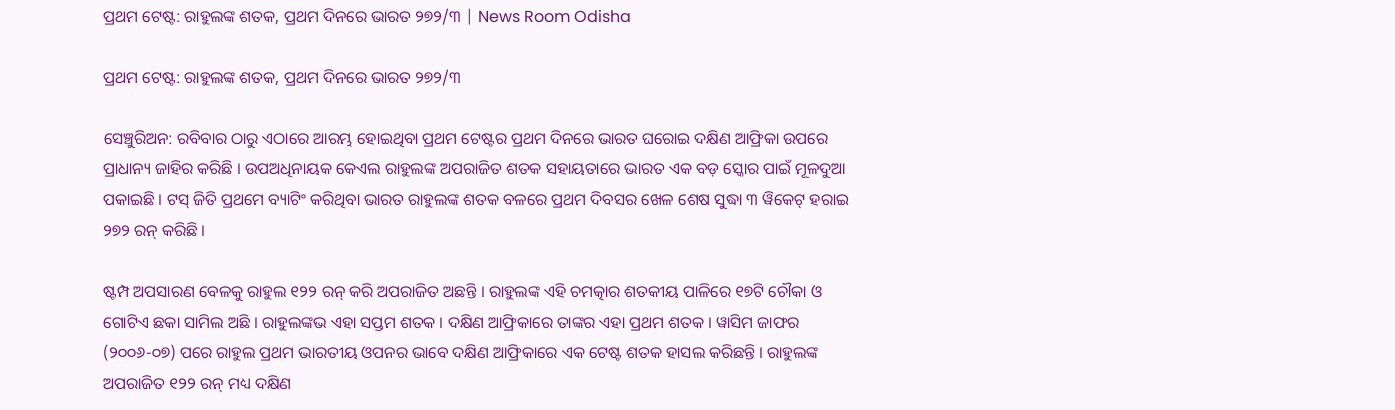ପ୍ରଥମ ଟେଷ୍ଟ: ରାହୁଲଙ୍କ ଶତକ, ପ୍ରଥମ ଦିନରେ ଭାରତ ୨୭୨/୩ | News Room Odisha

ପ୍ରଥମ ଟେଷ୍ଟ: ରାହୁଲଙ୍କ ଶତକ, ପ୍ରଥମ ଦିନରେ ଭାରତ ୨୭୨/୩

ସେଞ୍ଚୁରିଅନ: ରବିବାର ଠାରୁ ଏଠାରେ ଆରମ୍ଭ ହୋଇଥିବା ପ୍ରଥମ ଟେଷ୍ଟର ପ୍ରଥମ ଦିନରେ ଭାରତ ଘରୋଇ ଦକ୍ଷିଣ ଆଫ୍ରିକା ଉପରେ ପ୍ରାଧାନ୍ୟ ଜାହିର କରିଛି । ଉପଅଧିନାୟକ କେଏଲ ରାହୁଲଙ୍କ ଅପରାଜିତ ଶତକ ସହାୟତାରେ ଭାରତ ଏକ ବଡ଼ ସ୍କୋର ପାଇଁ ମୂଳଦୁଆ ପକାଇଛି । ଟସ୍ ଜିତି ପ୍ରଥମେ ବ୍ୟାଟିଂ କରିଥିବା ଭାରତ ରାହୁଲଙ୍କ ଶତକ ବଳରେ ପ୍ରଥମ ଦିବସର ଖେଳ ଶେଷ ସୁଦ୍ଧା ୩ ୱିକେଟ୍ ହରାଇ ୨୭୨ ରନ୍ କରିଛି ।

ଷ୍ଟମ୍ପ ଅପସାରଣ ବେଳକୁ ରାହୁଲ ୧୨୨ ରନ୍ କରି ଅପରାଜିତ ଅଛନ୍ତି । ରାହୁଲଙ୍କ ଏହି ଚମତ୍କାର ଶତକୀୟ ପାଳିରେ ୧୭ଟି ଚୌକା ଓ ଗୋଟିଏ ଛକା ସାମିଲ ଅଛି । ରାହୁଲଙ୍କଭ ଏହା ସପ୍ତମ ଶତକ । ଦକ୍ଷିଣ ଆଫ୍ରିକାରେ ତାଙ୍କର ଏହା ପ୍ରଥମ ଶତକ । ୱାସିମ ଜାଫର (୨୦୦୬-୦୭) ପରେ ରାହୁଲ ପ୍ରଥମ ଭାରତୀୟ ଓପନର ଭାବେ ଦକ୍ଷିଣ ଆଫ୍ରିକାରେ ଏକ ଟେଷ୍ଟ ଶତକ ହାସଲ କରିଛନ୍ତି । ରାହୁଲଙ୍କ ଅପରାଜିତ ୧୨୨ ରନ୍ ମଧ୍ୟ ଦକ୍ଷିଣ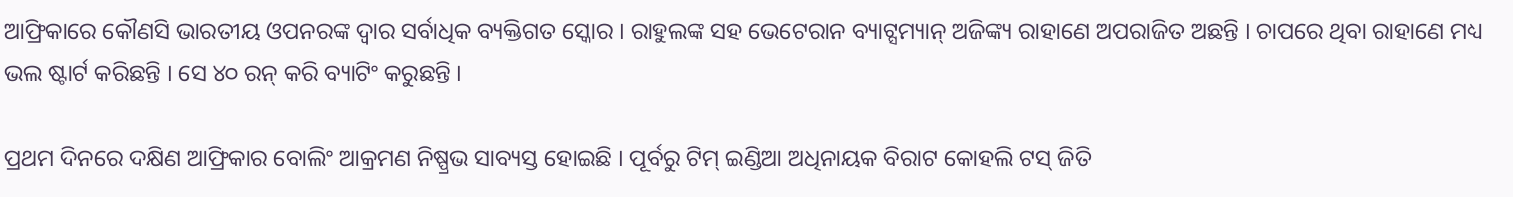ଆଫ୍ରିକାରେ କୌଣସି ଭାରତୀୟ ଓପନରଙ୍କ ଦ୍ୱାର ସର୍ବାଧିକ ବ୍ୟକ୍ତିଗତ ସ୍କୋର । ରାହୁଲଙ୍କ ସହ ଭେଟେରାନ ବ୍ୟାଟ୍ସମ୍ୟାନ୍ ଅଜିଙ୍କ୍ୟ ରାହାଣେ ଅପରାଜିତ ଅଛନ୍ତି । ଚାପରେ ଥିବା ରାହାଣେ ମଧ୍ୟ ଭଲ ଷ୍ଟାର୍ଟ କରିଛନ୍ତି । ସେ ୪୦ ରନ୍ କରି ବ୍ୟାଟିଂ କରୁଛନ୍ତି ।

ପ୍ରଥମ ଦିନରେ ଦକ୍ଷିଣ ଆଫ୍ରିକାର ବୋଲିଂ ଆକ୍ରମଣ ନିଷ୍ପ୍ରଭ ସାବ୍ୟସ୍ତ ହୋଇଛି । ପୂର୍ବରୁ ଟିମ୍ ଇଣ୍ଡିଆ ଅଧିନାୟକ ବିରାଟ କୋହଲି ଟସ୍ ଜିତି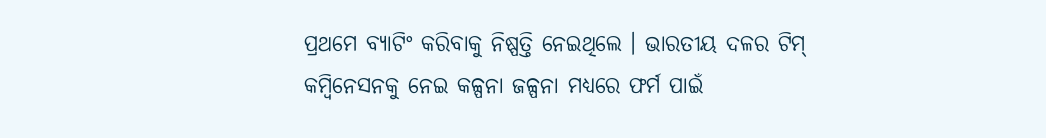ପ୍ରଥମେ ବ୍ୟାଟିଂ କରିବାକୁ ନିଷ୍ପତ୍ତି ନେଇଥିଲେ । ଭାରତୀୟ ଦଳର ଟିମ୍ କମ୍ବିନେସନକୁ ନେଇ କଳ୍ପନା ଜଳ୍ପନା ମଧ୍ୟରେ ଫର୍ମ ପାଇଁ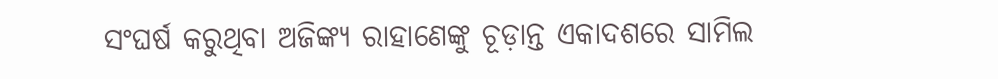ସଂଘର୍ଷ କରୁଥିବା ଅଜିଙ୍କ୍ୟ ରାହାଣେଙ୍କୁ ଚୂଡ଼ାନ୍ତ ଏକାଦଶରେ ସାମିଲ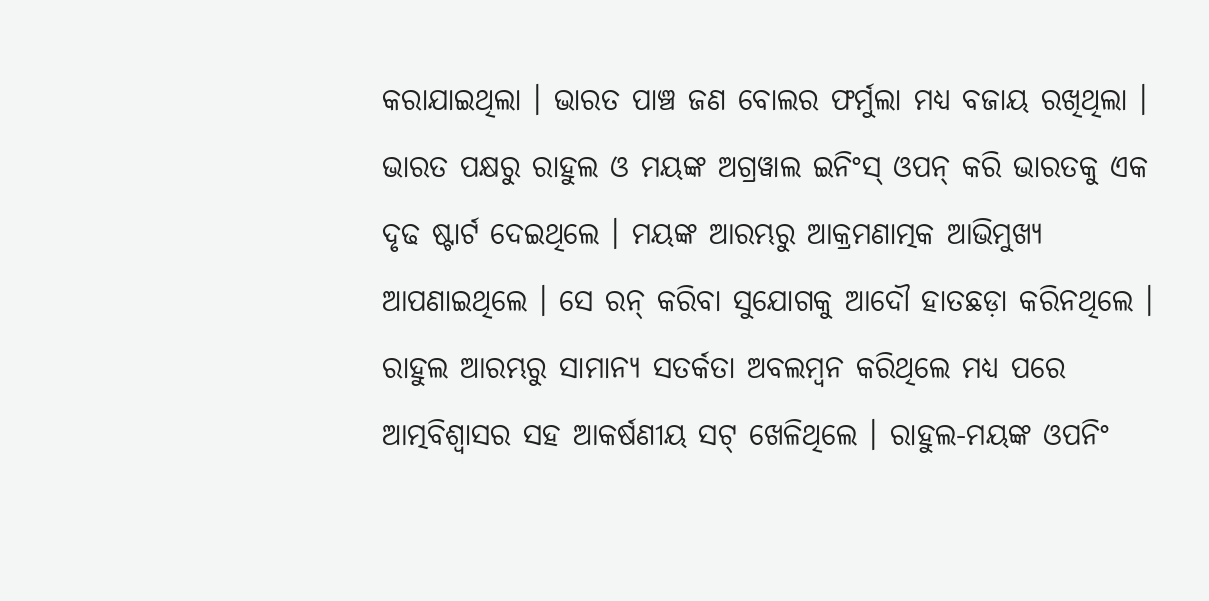କରାଯାଇଥିଲା । ଭାରତ ପାଞ୍ଚ ଜଣ ବୋଲର ଫର୍ମୁଲା ମଧ୍ୟ ବଜାୟ ରଖିଥିଲା । ଭାରତ ପକ୍ଷରୁ ରାହୁଲ ଓ ମୟଙ୍କ ଅଗ୍ରୱାଲ ଇନିଂସ୍ ଓପନ୍ କରି ଭାରତକୁ ଏକ ଦୃଢ ଷ୍ଟାର୍ଟ ଦେଇଥିଲେ । ମୟଙ୍କ ଆରମ୍ଭରୁ ଆକ୍ରମଣାତ୍ମକ ଆଭିମୁଖ୍ୟ ଆପଣାଇଥିଲେ । ସେ ରନ୍ କରିବା ସୁଯୋଗକୁ ଆଦୌ ହାତଛଡ଼ା କରିନଥିଲେ । ରାହୁଲ ଆରମ୍ଭରୁ ସାମାନ୍ୟ ସତର୍କତା ଅବଲମ୍ବନ କରିଥିଲେ ମଧ୍ୟ ପରେ ଆତ୍ମବିଶ୍ୱାସର ସହ ଆକର୍ଷଣୀୟ ସଟ୍ ଖେଳିଥିଲେ । ରାହୁଲ-ମୟଙ୍କ ଓପନିଂ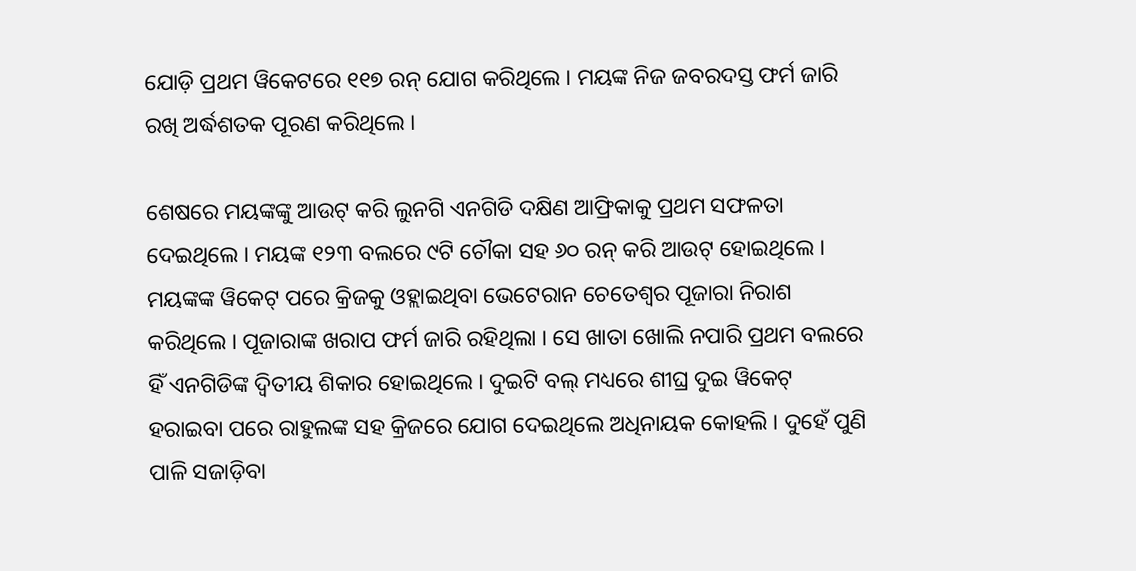ଯୋଡ଼ି ପ୍ରଥମ ୱିକେଟରେ ୧୧୭ ରନ୍ ଯୋଗ କରିଥିଲେ । ମୟଙ୍କ ନିଜ ଜବରଦସ୍ତ ଫର୍ମ ଜାରି ରଖି ଅର୍ଦ୍ଧଶତକ ପୂରଣ କରିଥିଲେ ।

ଶେଷରେ ମୟଙ୍କଙ୍କୁ ଆଉଟ୍ କରି ଲୁନଗି ଏନଗିଡି ଦକ୍ଷିଣ ଆଫ୍ରିକାକୁ ପ୍ରଥମ ସଫଳତା ଦେଇଥିଲେ । ମୟଙ୍କ ୧୨୩ ବଲରେ ୯ଟି ଚୌକା ସହ ୬୦ ରନ୍ କରି ଆଉଟ୍ ହୋଇଥିଲେ । ମୟଙ୍କଙ୍କ ୱିକେଟ୍ ପରେ କ୍ରିଜକୁ ଓହ୍ଲାଇଥିବା ଭେଟେରାନ ଚେତେଶ୍ୱର ପୂଜାରା ନିରାଶ କରିଥିଲେ । ପୂଜାରାଙ୍କ ଖରାପ ଫର୍ମ ଜାରି ରହିଥିଲା । ସେ ଖାତା ଖୋଲି ନପାରି ପ୍ରଥମ ବଲରେ ହିଁ ଏନଗିଡିଙ୍କ ଦ୍ୱିତୀୟ ଶିକାର ହୋଇଥିଲେ । ଦୁଇଟି ବଲ୍ ମଧ୍ୟରେ ଶୀଘ୍ର ଦୁଇ ୱିକେଟ୍ ହରାଇବା ପରେ ରାହୁଲଙ୍କ ସହ କ୍ରିଜରେ ଯୋଗ ଦେଇଥିଲେ ଅଧିନାୟକ କୋହଲି । ଦୁହେଁ ପୁଣି ପାଳି ସଜାଡ଼ିବା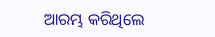ଆରମ୍ଭ କରିଥିଲେ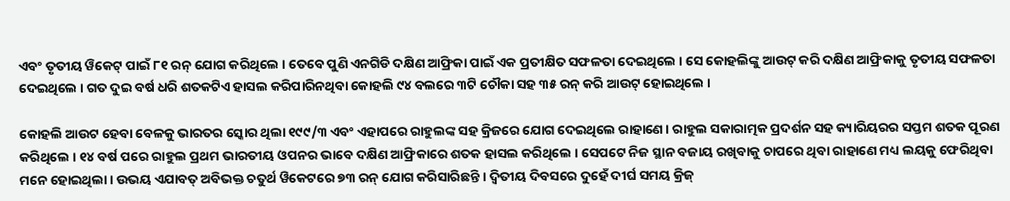ଏବଂ ତୃତୀୟ ୱିକେଟ୍ ପାଇଁ ୮୧ ରନ୍ ଯୋଗ କରିଥିଲେ । ତେବେ ପୁଣି ଏନଗିଡି ଦକ୍ଷିଣ ଆଫ୍ରିକା ପାଇଁ ଏକ ପ୍ରତୀକ୍ଷିତ ସଫଳତା ଦେଇଥିଲେ । ସେ କୋହଲିଙ୍କୁ ଆଉଟ୍ କରି ଦକ୍ଷିଣ ଆଫ୍ରିକାକୁ ତୃତୀୟ ସଫଳତା ଦେଇଥିଲେ । ଗତ ଦୁଇ ବର୍ଷ ଧରି ଶତକଟିଏ ହାସଲ କରିପାରିନଥିବା କୋହଲି ୯୪ ବଲରେ ୩ଟି ଚୌକା ସହ ୩୫ ରନ୍ କରି ଆଉଟ୍ ହୋଇଥିଲେ ।

କୋହଲି ଆଉଟ ହେବା ବେଳକୁ ଭାରତର ସ୍କୋର ଥିଲା ୧୯୯/୩ ଏବଂ ଏହାପରେ ରାହୁଲଙ୍କ ସହ କ୍ରିଜରେ ଯୋଗ ଦେଇଥିଲେ ରାହାଣେ । ରାହୁଲ ସକାରାତ୍ମକ ପ୍ରଦର୍ଶନ ସହ କ୍ୟାରିୟରର ସପ୍ତମ ଶତକ ପୂରଣ କରିଥିଲେ । ୧୪ ବର୍ଷ ପରେ ରାହୁଲ ପ୍ରଥମ ଭାରତୀୟ ଓପନର ଭାବେ ଦକ୍ଷିଣ ଆଫ୍ରିକାରେ ଶତକ ହାସଲ କରିଥିଲେ । ସେପଟେ ନିଜ ସ୍ଥାନ ବଜାୟ ରଖିବାକୁ ଚାପରେ ଥିବା ରାହାଣେ ମଧ୍ୟ ଲୟକୁ ଫେରିଥିବା ମନେ ହୋଇଥିଲା । ଉଭୟ ଏଯାବତ୍ ଅବିଭକ୍ତ ଚତୁର୍ଥ ୱିକେଟରେ ୭୩ ରନ୍ ଯୋଗ କରିସାରିଛନ୍ତି । ଦ୍ୱିତୀୟ ଦିବସରେ ଦୁହେଁ ଦୀର୍ଘ ସମୟ କ୍ରିଜ୍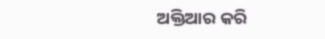ଅକ୍ତିଆର କରି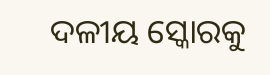ଦଳୀୟ ସ୍କୋରକୁ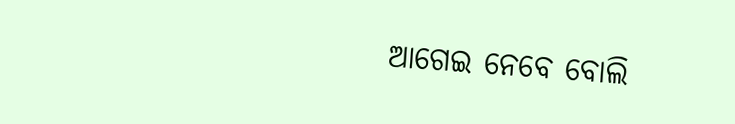ଆଗେଇ ନେବେ ବୋଲି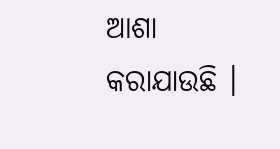ଆଶା କରାଯାଉଛି ।